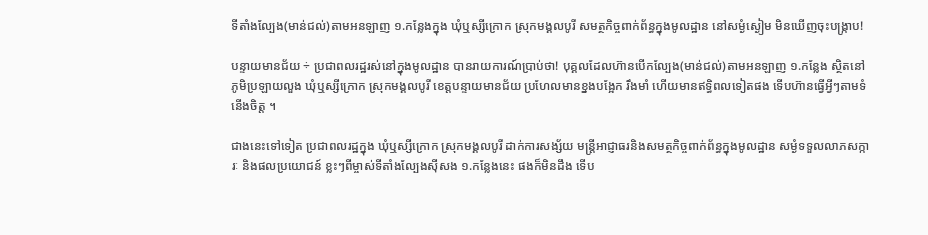ទីតាំងល្បែង(មាន់ជល់)តាមអនឡាញ ១.កន្លែងក្នុង ឃុំឬស្សីក្រោក ស្រុកមង្គលបូរី សមត្ថកិច្ចពាក់ព័ន្ធក្នុងមូលដ្ឋាន នៅសម្ងំស្ងៀម មិនឃើញចុះបង្ក្រាប!

បន្ទាយមានជ័យ ÷ ប្រជាពលរដ្ឋរស់នៅក្នុងមូលដ្ឋាន បានរាយការណ៍ប្រាប់ថា! បុគ្គលដែលហ៊ានបើកល្បែង(មាន់ជល់)តាមអនឡាញ ១.កន្លែង ស្ថិតនៅភូមិប្រឡាយលួង ឃុំឬស្សីក្រោក ស្រុកមង្គលបូរី ខេត្តបន្ទាយមានជ័យ ប្រហែលមានខ្នងបង្អែក រឹងមាំ ហើយមានឥទ្ធិពលទៀតផង ទើបហ៊ានធ្វើអ្វីៗតាមទំនើងចិត្ត ។

ជាងនេះទៅទៀត ប្រជាពលរដ្ឋក្នុង ឃុំឬស្សីក្រោក ស្រុកមង្គលបូរី ដាក់ការសង្ស័យ មន្ត្រីអាជ្ញាធរនិងសមត្ថកិច្ចពាក់ព័ន្ធក្នុងមូលដ្ឋាន សម្ងំទទួលលាភសក្ការៈ និងផលប្រយោជន៍ ខ្លះៗពីម្ចាស់ទីតាំងល្បែងសុីសង ១.កន្លែងនេះ ផងក៏មិនដឹង ទើប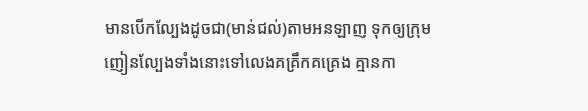មានបើកល្បែងដូចជា(មាន់ជល់)តាមអនឡាញ ទុកឲ្យក្រុមញៀនល្បែងទាំងនោះទៅលេងគគ្រឹកគគ្រេង គ្មានកា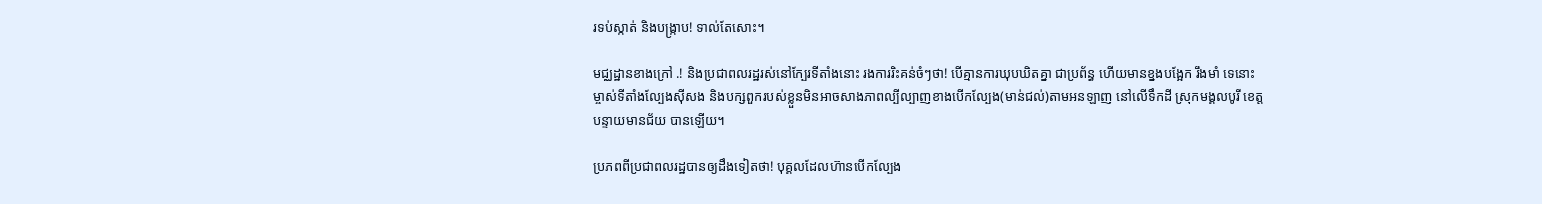រទប់ស្កាត់ និងបង្ក្រាប! ទាល់តែសោះ។

មជ្ឈដ្ឋានខាងក្រៅ .! និងប្រជាពលរដ្ឋរស់នៅក្បែរទីតាំងនោះ រងការរិះគន់ចំៗថា! បើគ្មានការឃុបឃិតគ្នា ជាប្រព័ន្ធ ហើយមានខ្នងបង្អែក រឹងមាំ ទេនោះ ម្ចាស់ទីតាំងល្បែងសុីសង និងបក្សពួករបស់ខ្លួនមិនអាចសាងភាពល្បីល្បាញខាងបើកល្បែង(មាន់ជល់)តាមអនឡាញ នៅលើទឹកដី ស្រុកមង្គលបូរី ខេត្តបន្ទាយមានជ័យ បានឡើយ។

ប្រភពពីប្រជាពលរដ្ឋបានឲ្យដឹងទៀតថា! បុគ្គលដែលហ៊ានបើកល្បែង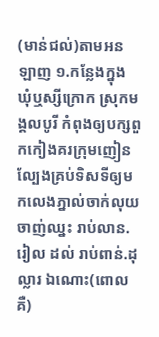(មាន់ជល់)តាមអនឡាញ ១.កន្លែងក្នុង ឃុំឬស្សីក្រោក ស្រុកមង្គលបូរី កំពុងឲ្យបក្សពួកកៀងគរក្រុមញៀនល្បែងគ្រប់ទិសទីឲ្យមកលេងភ្នាល់ចាក់លុយ ចាញ់ឈ្នះ រាប់លាន.រៀល ដល់ រាប់ពាន់.ដុល្លារ ឯណោះ(ពោលគឺ)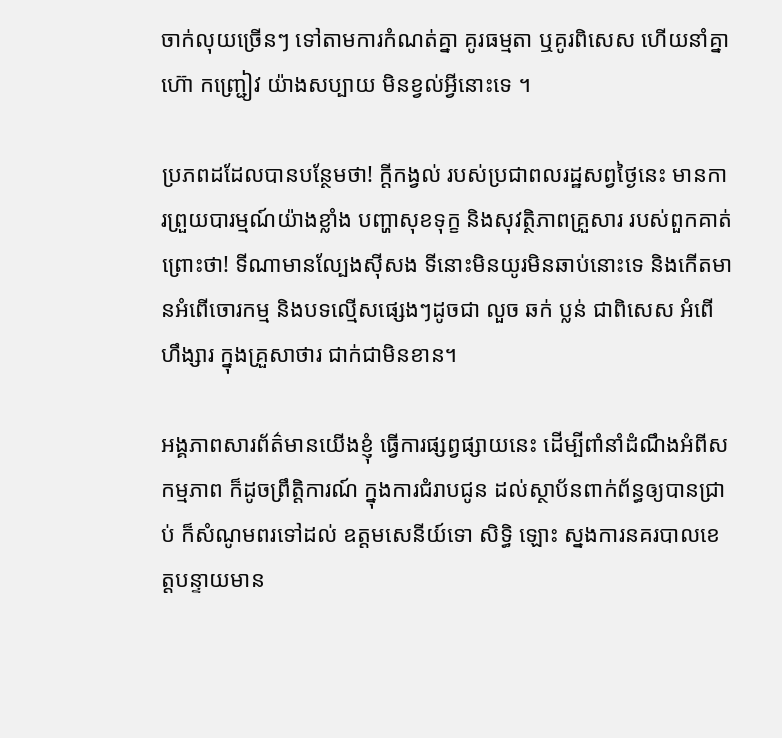ចាក់លុយច្រើនៗ ទៅតាមការកំណត់គ្នា គូរធម្មតា ឬគូរពិសេស ហើយនាំគ្នា ហ៊ោ កញ្ជ្រៀវ យ៉ាងសប្បាយ មិនខ្វល់អ្វីនោះទេ ។

ប្រភពដដែលបានបន្ថែមថា! ក្តីកង្វល់ របស់ប្រជាពលរដ្ឋសព្វថ្ងៃនេះ មានការព្រួយបារម្មណ៍យ៉ាងខ្លាំង បញ្ហាសុខទុក្ខ និងសុវត្ថិភាពគ្រួសារ របស់ពួកគាត់ ព្រោះថា! ទីណាមានល្បែងស៊ីសង ទីនោះមិនយូរមិនឆាប់នោះទេ និងកើតមានអំពើចោរកម្ម និងបទល្មើសផ្សេងៗដូចជា លួច ឆក់ ប្លន់ ជាពិសេស អំពើហឹង្សារ ក្នុងគ្រួសាថារ ជាក់ជាមិនខាន។

អង្គភាពសារព័ត៌មានយើងខ្ញុំ ធ្វើការផ្សព្វផ្សាយនេះ ដើម្បីពាំនាំដំណឹងអំពីសកម្មភាព ក៏ដូចព្រឹត្តិការណ៍ ក្នុងការជំរាបជូន ដល់ស្ថាប័នពាក់ព័ន្ធឲ្យបានជ្រាប់ ក៏សំណូមពរទៅដល់ ឧត្តមសេនីយ៍ទោ សិទ្ធិ ឡោះ ស្នងការនគរបាលខេត្តបន្ទាយមាន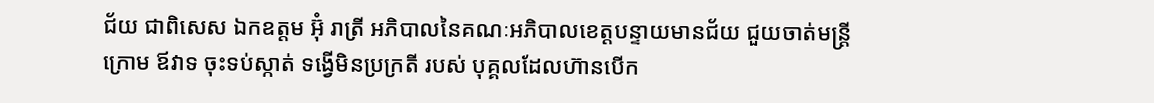ជ័យ ជាពិសេស ឯកឧត្តម អ៊ុំ រាត្រី អភិបាលនៃគណៈអភិបាលខេត្តបន្ទាយមានជ័យ ជួយចាត់មន្ត្រីក្រោម ឪវាទ ចុះទប់ស្កាត់ ទង្វើមិនប្រក្រតី របស់ បុគ្គលដែលហ៊ានបើក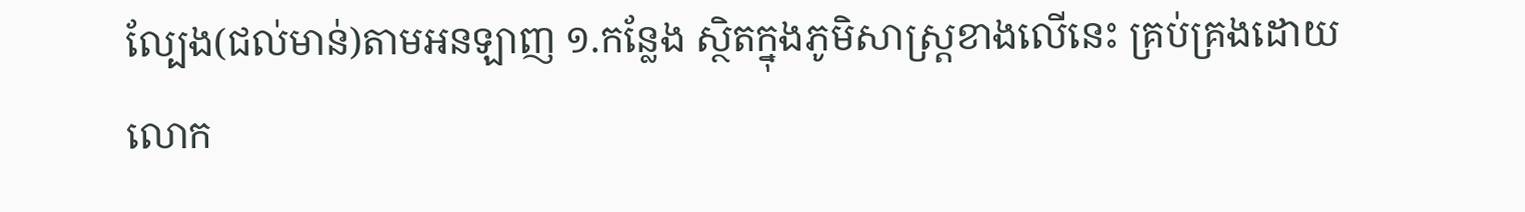ល្បែង(ជល់មាន់)តាមអនឡាញ ១.កន្លែង ស្ថិតក្នុងភូមិសាស្ត្រខាងលើនេះ គ្រប់គ្រងដោយ លោក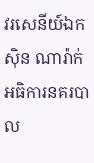វរសេនីយ៍ឯក សុិន ណារ៉ាក់ អធិការនគរបាល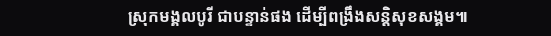ស្រុកមង្គលបូរី ជាបន្ទាន់ផង ដើម្បីពង្រឹងសន្តិសុខសង្គម៕